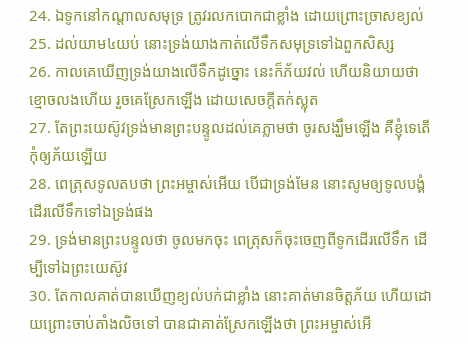24. ឯទូកនៅកណ្តាលសមុទ្រ ត្រូវរលកបោកជាខ្លាំង ដោយព្រោះច្រាសខ្យល់
25. ដល់យាម៤យប់ នោះទ្រង់យាងកាត់លើទឹកសមុទ្រទៅឯពួកសិស្ស
26. កាលគេឃើញទ្រង់យាងលើទឹកដូច្នោះ នេះក៏ភ័យវល់ ហើយនិយាយថា ខ្មោចលងហើយ រួចគេស្រែកឡើង ដោយសេចក្ដីតក់ស្លុត
27. តែព្រះយេស៊ូវទ្រង់មានព្រះបន្ទូលដល់គេភ្លាមថា ចូរសង្ឃឹមឡើង គឺខ្ញុំទេតើ កុំឲ្យភ័យឡើយ
28. ពេត្រុសទូលតបថា ព្រះអម្ចាស់អើយ បើជាទ្រង់មែន នោះសូមឲ្យទូលបង្គំដើរលើទឹកទៅឯទ្រង់ផង
29. ទ្រង់មានព្រះបន្ទូលថា ចូលមកចុះ ពេត្រុសក៏ចុះចេញពីទូកដើរលើទឹក ដើម្បីទៅឯព្រះយេស៊ូវ
30. តែកាលគាត់បានឃើញខ្យល់បក់ជាខ្លាំង នោះគាត់មានចិត្តភ័យ ហើយដោយព្រោះចាប់តាំងលិចទៅ បានជាគាត់ស្រែកឡើងថា ព្រះអម្ចាស់អើ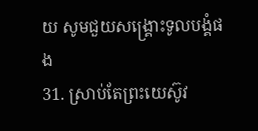យ សូមជួយសង្គ្រោះទូលបង្គំផង
31. ស្រាប់តែព្រះយេស៊ូវ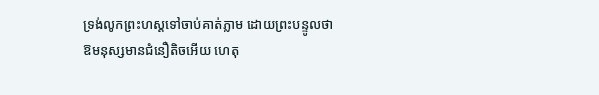ទ្រង់លូកព្រះហស្តទៅចាប់គាត់ភ្លាម ដោយព្រះបន្ទូលថា ឱមនុស្សមានជំនឿតិចអើយ ហេតុ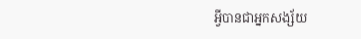អ្វីបានជាអ្នកសង្ស័យ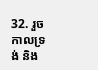32. រួចកាលទ្រង់ និង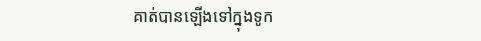គាត់បានឡើងទៅក្នុងទូក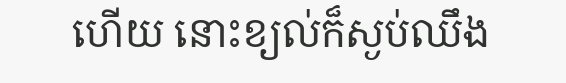ហើយ នោះខ្យល់ក៏ស្ងប់ឈឹង